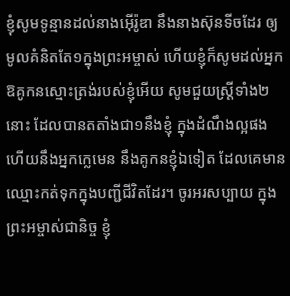ខ្ញុំសូមទូន្មានដល់នាងអ៊ើរ៉ូឌា នឹងនាងស៊ុនទីចដែរ ឲ្យមូលគំនិតតែ១ក្នុងព្រះអម្ចាស់ ហើយខ្ញុំក៏សូមដល់អ្នក ឱគូកនស្មោះត្រង់របស់ខ្ញុំអើយ សូមជួយស្ត្រីទាំង២នោះ ដែលបានតតាំងជា១នឹងខ្ញុំ ក្នុងដំណឹងល្អផង ហើយនឹងអ្នកក្លេមេន នឹងគូកនខ្ញុំឯទៀត ដែលគេមានឈ្មោះកត់ទុកក្នុងបញ្ជីជីវិតដែរ។ ចូរអរសប្បាយ ក្នុងព្រះអម្ចាស់ជានិច្ច ខ្ញុំ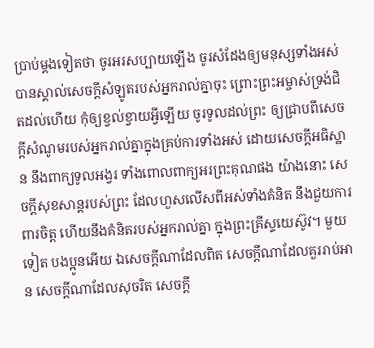ប្រាប់ម្តងទៀតថា ចូរអរសប្បាយឡើង ចូរសំដែងឲ្យមនុស្សទាំងអស់ បានស្គាល់សេចក្ដីសំឡូតរបស់អ្នករាល់គ្នាចុះ ព្រោះព្រះអម្ចាស់ទ្រង់ជិតដល់ហើយ កុំឲ្យខ្វល់ខ្វាយអ្វីឡើយ ចូរទូលដល់ព្រះ ឲ្យជ្រាបពីសេចក្ដីសំណូមរបស់អ្នករាល់គ្នាក្នុងគ្រប់ការទាំងអស់ ដោយសេចក្ដីអធិស្ឋាន នឹងពាក្យទូលអង្វរ ទាំងពោលពាក្យអរព្រះគុណផង យ៉ាងនោះ សេចក្ដីសុខសាន្តរបស់ព្រះ ដែលហួសលើសពីអស់ទាំងគំនិត នឹងជួយការពារចិត្ត ហើយនឹងគំនិតរបស់អ្នករាល់គ្នា ក្នុងព្រះគ្រីស្ទយេស៊ូវ។ មួយទៀត បងប្អូនអើយ ឯសេចក្ដីណាដែលពិត សេចក្ដីណាដែលគួររាប់អាន សេចក្ដីណាដែលសុចរិត សេចក្ដី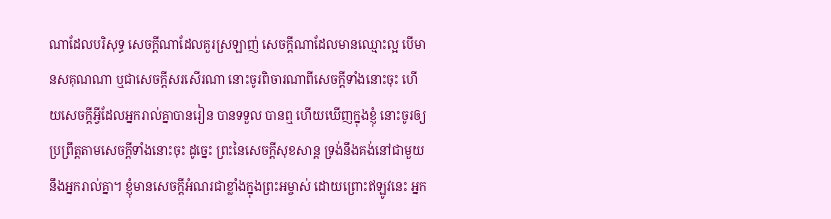ណាដែលបរិសុទ្ធ សេចក្ដីណាដែលគួរស្រឡាញ់ សេចក្ដីណាដែលមានឈ្មោះល្អ បើមានសគុណណា ឬជាសេចក្ដីសរសើរណា នោះចូរពិចារណាពីសេចក្ដីទាំងនោះចុះ ហើយសេចក្ដីអ្វីដែលអ្នករាល់គ្នាបានរៀន បានទទួល បានឮ ហើយឃើញក្នុងខ្ញុំ នោះចូរឲ្យប្រព្រឹត្តតាមសេចក្ដីទាំងនោះចុះ ដូច្នេះ ព្រះនៃសេចក្ដីសុខសាន្ត ទ្រង់នឹងគង់នៅជាមួយនឹងអ្នករាល់គ្នា។ ខ្ញុំមានសេចក្ដីអំណរជាខ្លាំងក្នុងព្រះអម្ចាស់ ដោយព្រោះឥឡូវនេះ អ្នក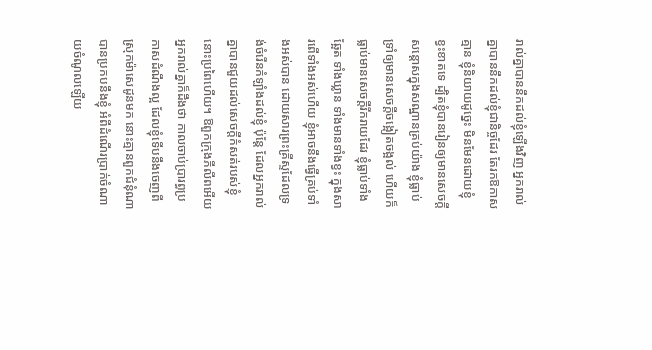រាល់គ្នាបាននឹកដល់ខ្ញុំឡើងវិញ អ្នករាល់គ្នាបាននឹកដល់ខ្ញុំជានិច្ចដែរ តែរកឱកាសគ្មាន ខ្ញុំនិយាយដូច្នេះ មិនមែនដោយខ្ញុំខ្វះខាតទេ ដ្បិតខ្ញុំបានរៀនឲ្យមានសេចក្ដីសន្តោសក្នុងសណ្ឋានគ្រប់យ៉ាង ខ្ញុំធ្លាប់ទ្រាំឲ្យមានសេចក្ដីចង្អៀតចង្អល់ ហើយក៏ធ្លាប់មានសេចក្ដីរីករាយដែរ ខ្ញុំធ្លាប់ទាំងឆ្អែត ទាំងឃ្លាន ទាំងមានទាំងខ្វះ ក្នុងសារពើទាំងអស់ហើយ ខ្ញុំអាចនឹងធ្វើគ្រប់ទាំងអស់បាន ដោយសារព្រះគ្រីស្ទដែលទ្រង់ចំរើនកំឡាំងដល់ខ្ញុំ ប៉ុន្តែ ដែលអ្នករាល់គ្នាបានជួយដល់សេចក្ដីកំសត់របស់ខ្ញុំ នោះប្រពៃហើយ។ ឱពួកក្រុងភីលីពអើយ អ្នករាល់គ្នាក៏ដឹងថា កាលចាប់ប្រារព្ធប្រកាសដំណឹងល្អ ដែលខ្ញុំទើបនឹងចេញពីស្រុកម៉ាសេដូនមក នោះគ្មានពួកជំនុំណាបានប្រកបនឹងខ្ញុំ អំពីដំណើរប្រាក់ចំណាយចំណូលឡើយ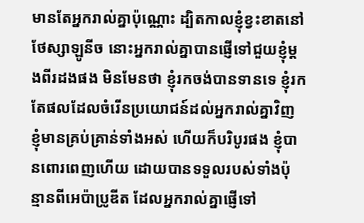មានតែអ្នករាល់គ្នាប៉ុណ្ណោះ ដ្បិតកាលខ្ញុំខ្វះខាតនៅថែស្សាឡូនីច នោះអ្នករាល់គ្នាបានផ្ញើទៅជួយខ្ញុំម្តងពីរដងផង មិនមែនថា ខ្ញុំរកចង់បានទានទេ ខ្ញុំរកតែផលដែលចំរើនប្រយោជន៍ដល់អ្នករាល់គ្នាវិញ ខ្ញុំមានគ្រប់គ្រាន់ទាំងអស់ ហើយក៏បរិបូរផង ខ្ញុំបានពោរពេញហើយ ដោយបានទទួលរបស់ទាំងប៉ុន្មានពីអេប៉ាប្រូឌីត ដែលអ្នករាល់គ្នាផ្ញើទៅ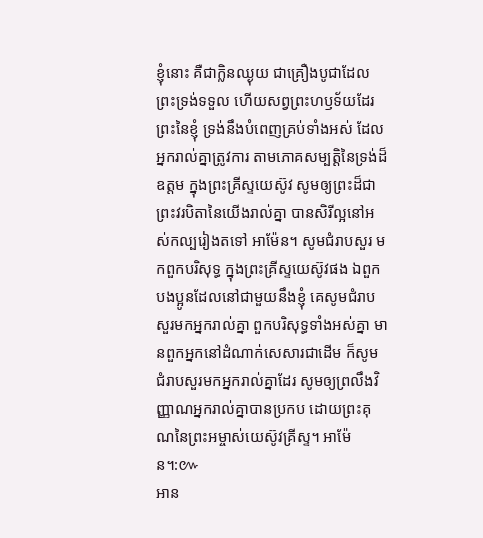ខ្ញុំនោះ គឺជាក្លិនឈ្ងុយ ជាគ្រឿងបូជាដែលព្រះទ្រង់ទទួល ហើយសព្វព្រះហឫទ័យដែរ ព្រះនៃខ្ញុំ ទ្រង់នឹងបំពេញគ្រប់ទាំងអស់ ដែលអ្នករាល់គ្នាត្រូវការ តាមភោគសម្បត្តិនៃទ្រង់ដ៏ឧត្តម ក្នុងព្រះគ្រីស្ទយេស៊ូវ សូមឲ្យព្រះដ៏ជាព្រះវរបិតានៃយើងរាល់គ្នា បានសិរីល្អនៅអស់កល្បរៀងតទៅ អាម៉ែន។ សូមជំរាបសួរ មកពួកបរិសុទ្ធ ក្នុងព្រះគ្រីស្ទយេស៊ូវផង ឯពួកបងប្អូនដែលនៅជាមួយនឹងខ្ញុំ គេសូមជំរាបសួរមកអ្នករាល់គ្នា ពួកបរិសុទ្ធទាំងអស់គ្នា មានពួកអ្នកនៅដំណាក់សេសារជាដើម ក៏សូមជំរាបសួរមកអ្នករាល់គ្នាដែរ សូមឲ្យព្រលឹងវិញ្ញាណអ្នករាល់គ្នាបានប្រកប ដោយព្រះគុណនៃព្រះអម្ចាស់យេស៊ូវគ្រីស្ទ។ អាម៉ែន។:៚
អាន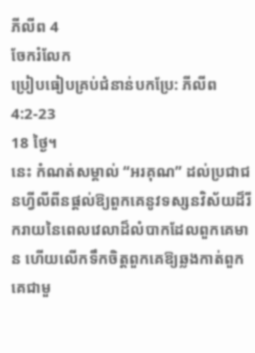ភីលីព 4
ចែករំលែក
ប្រៀបធៀបគ្រប់ជំនាន់បកប្រែ: ភីលីព 4:2-23
18 ថ្ងៃ។
នេះ កំណត់សម្គាល់ “អរគុណ” ដល់ប្រជាជនហ្វីលីពីនផ្តល់ឱ្យពួកគេនូវទស្សនវិស័យដ៏រីករាយនៃពេលវេលាដ៏លំបាកដែលពួកគេមាន ហើយលើកទឹកចិត្តពួកគេឱ្យឆ្លងកាត់ពួកគេជាមួ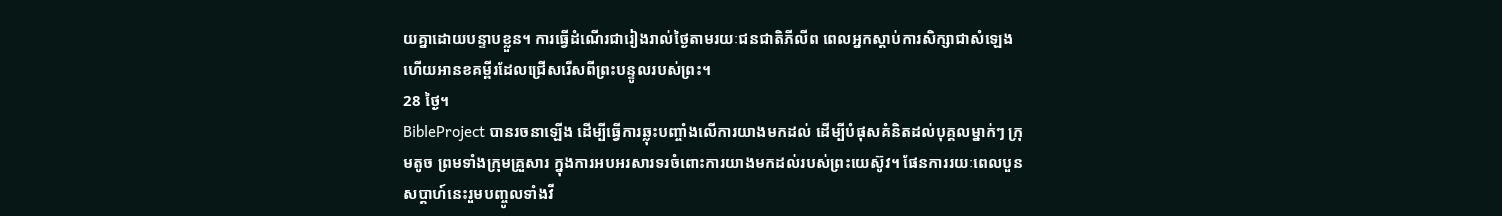យគ្នាដោយបន្ទាបខ្លួន។ ការធ្វើដំណើរជារៀងរាល់ថ្ងៃតាមរយៈជនជាតិភីលីព ពេលអ្នកស្តាប់ការសិក្សាជាសំឡេង ហើយអានខគម្ពីរដែលជ្រើសរើសពីព្រះបន្ទូលរបស់ព្រះ។
28 ថ្ងៃ។
BibleProject បានរចនាឡើង ដើម្បីធ្វើការឆ្លុះបញ្ចាំងលើការយាងមកដល់ ដើម្បីបំផុសគំនិតដល់បុគ្គលម្នាក់ៗ ក្រុមតូច ព្រមទាំងក្រុមគ្រួសារ ក្នុងការអបអរសារទរចំពោះការយាងមកដល់របស់ព្រះយេស៊ូវ។ ផែនការរយៈពេលបួនសប្តាហ៍នេះរួមបញ្ចូលទាំងវី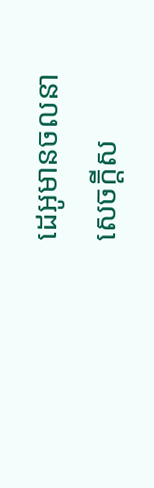ដេអូមានចលនា សេចក្តីស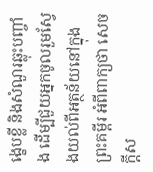ង្ខេបខ្លី និងសំណួរឆ្លុះបញ្ចាំង ដើម្បីជួយអ្នកចូលរួមស្វែងយល់ពីអត្ថន័យនៅក្នុងព្រះគម្ពីរ អំពីពាក្យថា សេចក្តីស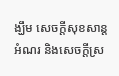ង្ឃឹម សេចក្តីសុខសាន្ត អំណរ និងសេចក្តីស្រ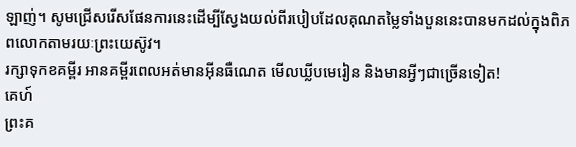ឡាញ់។ សូមជ្រើសរើសផែនការនេះដើម្បីស្វែងយល់ពីរបៀបដែលគុណតម្លៃទាំងបួននេះបានមកដល់ក្នុងពិភពលោកតាមរយៈព្រះយេស៊ូវ។
រក្សាទុកខគម្ពីរ អានគម្ពីរពេលអត់មានអ៊ីនធឺណេត មើលឃ្លីបមេរៀន និងមានអ្វីៗជាច្រើនទៀត!
គេហ៍
ព្រះគ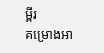ម្ពីរ
គម្រោងអា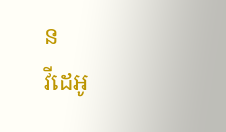ន
វីដេអូ